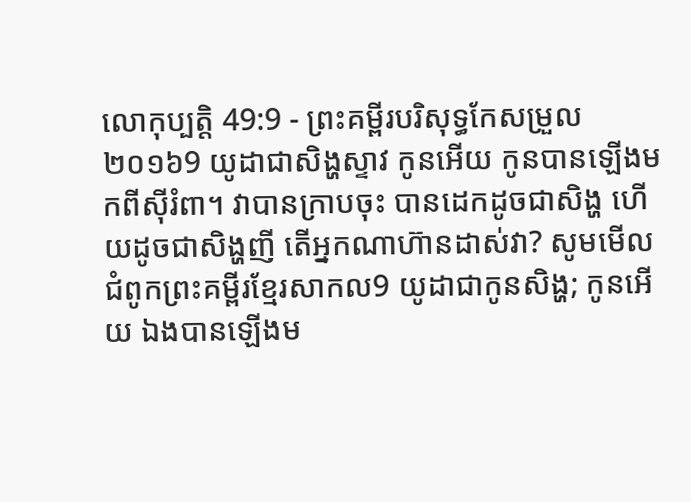លោកុប្បត្តិ 49:9 - ព្រះគម្ពីរបរិសុទ្ធកែសម្រួល ២០១៦9 យូដាជាសិង្ហស្ទាវ កូនអើយ កូនបានឡើងមកពីស៊ីរំពា។ វាបានក្រាបចុះ បានដេកដូចជាសិង្ហ ហើយដូចជាសិង្ហញី តើអ្នកណាហ៊ានដាស់វា? សូមមើលជំពូកព្រះគម្ពីរខ្មែរសាកល9 យូដាជាកូនសិង្ហ; កូនអើយ ឯងបានឡើងម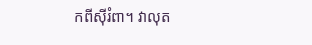កពីស៊ីរំពា។ វាលុត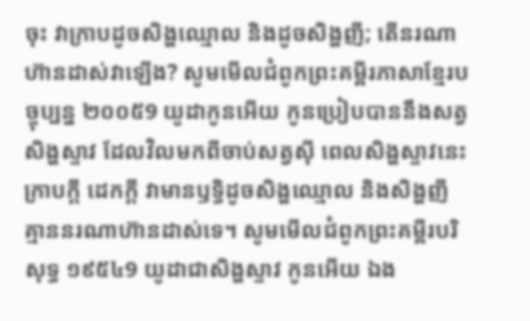ចុះ វាក្រាបដូចសិង្ហឈ្មោល និងដូចសិង្ហញី; តើនរណាហ៊ានដាស់វាឡើង? សូមមើលជំពូកព្រះគម្ពីរភាសាខ្មែរបច្ចុប្បន្ន ២០០៥9 យូដាកូនអើយ កូនប្រៀបបាននឹងសត្វ សិង្ហស្ទាវ ដែលវិលមកពីចាប់សត្វស៊ី ពេលសិង្ហស្ទាវនេះក្រាបក្ដី ដេកក្ដី វាមានឫទ្ធិដូចសិង្ហឈ្មោល និងសិង្ហញី គ្មាននរណាហ៊ានដាស់ទេ។ សូមមើលជំពូកព្រះគម្ពីរបរិសុទ្ធ ១៩៥៤9 យូដាជាសិង្ហស្ទាវ កូនអើយ ឯង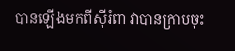បានឡើងមកពីស៊ីរំពា វាបានក្រាបចុះ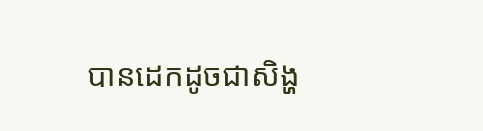បានដេកដូចជាសិង្ហ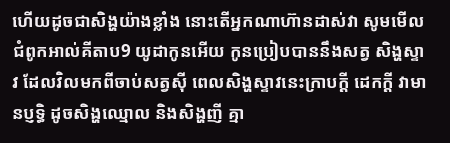ហើយដូចជាសិង្ហយ៉ាងខ្លាំង នោះតើអ្នកណាហ៊ានដាស់វា សូមមើលជំពូកអាល់គីតាប9 យូដាកូនអើយ កូនប្រៀបបាននឹងសត្វ សិង្ហស្ទាវ ដែលវិលមកពីចាប់សត្វស៊ី ពេលសិង្ហស្ទាវនេះក្រាបក្តី ដេកក្តី វាមានប្ញទ្ធិ ដូចសិង្ហឈ្មោល និងសិង្ហញី គ្មា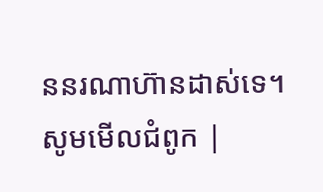ននរណាហ៊ានដាស់ទេ។ សូមមើលជំពូក |